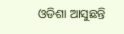ଓଡିଶା ଆସୁଛନ୍ତି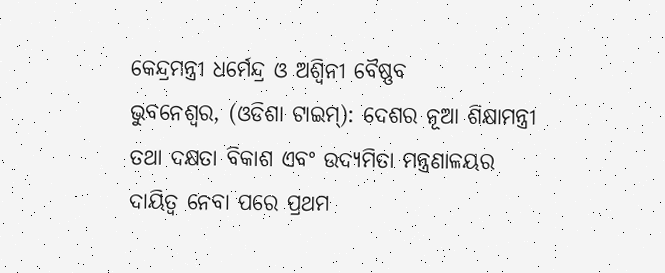କେନ୍ଦ୍ରମନ୍ତ୍ରୀ ଧର୍ମେନ୍ଦ୍ର ଓ ଅଶ୍ବିନୀ ବୈଷ୍ଣବ
ଭୁବନେଶ୍ବର, (ଓଡିଶା ଟାଇମ୍): ଦେଶର ନୂଆ ଶିକ୍ଷାମନ୍ତ୍ରୀ ତଥା ଦକ୍ଷତା ବିକାଶ ଏବଂ ଉଦ୍ୟମିତା ମନ୍ତ୍ରଣାଳୟର ଦାୟିତ୍ବ ନେବା ପରେ ପ୍ରଥମ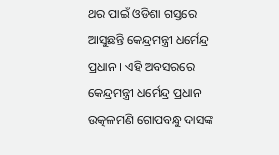ଥର ପାଇଁ ଓଡିଶା ଗସ୍ତରେ ଆସୁଛନ୍ତି କେନ୍ଦ୍ରମନ୍ତ୍ରୀ ଧର୍ମେନ୍ଦ୍ର ପ୍ରଧାନ । ଏହି ଅବସରରେ କେନ୍ଦ୍ରମନ୍ତ୍ରୀ ଧର୍ମେନ୍ଦ୍ର ପ୍ରଧାନ ଉତ୍କଳମଣି ଗୋପବନ୍ଧୁ ଦାସଙ୍କ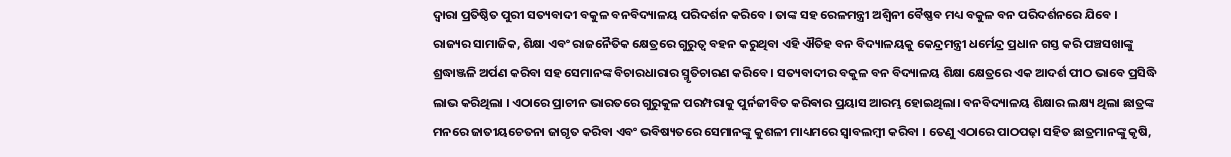ଦ୍ବାରା ପ୍ରତିଷ୍ଠିତ ପୁରୀ ସତ୍ୟବାଦୀ ବକୁଳ ବନବିଦ୍ୟାଳୟ ପରିଦର୍ଶନ କରିବେ । ତାଙ୍କ ସହ ରେଳମନ୍ତ୍ରୀ ଅଶ୍ବିନୀ ବୈଷ୍ଣବ ମଧ୍ୟ ବକୁଳ ବନ ପରିଦର୍ଶନରେ ଯିବେ ।
ରାଜ୍ୟର ସାମାଜିକ, ଶିକ୍ଷା ଏବଂ ରାଜନୈତିକ କ୍ଷେତ୍ରରେ ଗୁରୁତ୍ୱ ବହନ କରୁଥିବା ଏହି ଐତିହ ବନ ବିଦ୍ୟାଳୟକୁ କେନ୍ଦ୍ରମନ୍ତ୍ରୀ ଧର୍ମେନ୍ଦ୍ର ପ୍ରଧାନ ଗସ୍ତ କରି ପଞ୍ଚସଖାଙ୍କୁ ଶ୍ରଦ୍ଧାଞ୍ଜଳି ଅର୍ପଣ କରିବା ସହ ସେମାନଙ୍କ ବିଚାରଧାରାର ସ୍ମୃତିଚାରଣ କରିବେ । ସତ୍ୟବାଦୀର ବକୁଳ ବନ ବିଦ୍ୟାଳୟ ଶିକ୍ଷା କ୍ଷେତ୍ରରେ ଏକ ଆଦର୍ଶ ପୀଠ ଭାବେ ପ୍ରସିଦ୍ଧି ଲାଭ କରିଥିଲା । ଏଠାରେ ପ୍ରାଚୀନ ଭାରତରେ ଗୁରୁକୁଳ ପରମ୍ପରାକୁ ପୁର୍ନଜୀବିତ କରିଵାର ପ୍ରୟାସ ଆରମ୍ଭ ହୋଇଥିଲା। ବନବିଦ୍ୟାଳୟ ଶିକ୍ଷାର ଲକ୍ଷ୍ୟ ଥିଲା ଛାତ୍ରଙ୍କ ମନରେ ଜାତୀୟଚେତନା ଜାଗୃତ କରିବା ଏବଂ ଭବିଷ୍ୟତରେ ସେମାନଙ୍କୁ କୁଶଳୀ ମାଧ୍ୟମରେ ସ୍ୱାବଲମ୍ବୀ କରିବା । ତେଣୁ ଏଠାରେ ପାଠପଢ଼ା ସହିତ ଛାତ୍ରମାନଙ୍କୁ କୃଷି,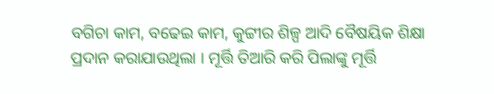ବଗିଚା କାମ, ବଢେଇ କାମ, କୁଟ୍ଟୀର ଶିଳ୍ପ ଆଦି ବୈଷୟିକ ଶିକ୍ଷା ପ୍ରଦାନ କରାଯାଉଥିଲା । ମୂର୍ତ୍ତି ତିଆରି କରି ପିଲାଙ୍କୁ ମୂର୍ତ୍ତି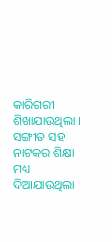କାରିଗରୀ ଶିଖାଯାଉଥିଲା । ସଙ୍ଗୀତ ସହ ନାଟକର ଶିକ୍ଷା ମଧ୍ୟ ଦିଆଯାଉଥିଲା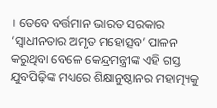। ତେବେ ବର୍ତ୍ତମାନ ଭାରତ ସରକାର ‘ସ୍ୱାଧୀନତାର ଅମୃତ ମହୋତ୍ସବ’ ପାଳନ କରୁଥିବା ବେଳେ କେନ୍ଦ୍ରମନ୍ତ୍ରୀଙ୍କ ଏହି ଗସ୍ତ ଯୁବପିଢ଼ିଙ୍କ ମଧ୍ୟରେ ଶିକ୍ଷାନୁଷ୍ଠାନର ମହାତ୍ମ୍ୟକୁ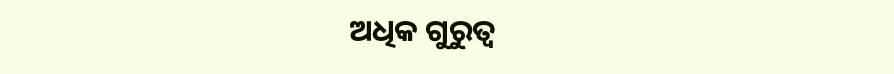ଅଧିକ ଗୁରୁତ୍ବ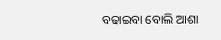ବଢାଇବା ବୋଲି ଆଶା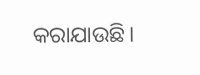କରାଯାଉଛି।